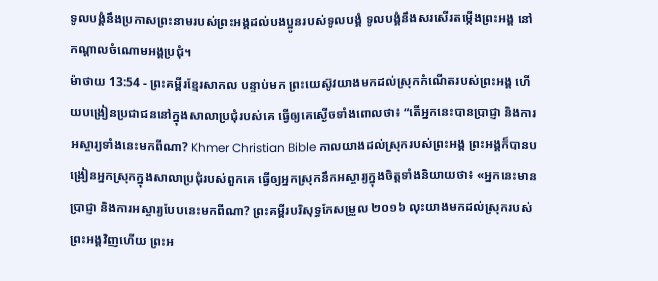ទូលបង្គំនឹងប្រកាសព្រះនាមរបស់ព្រះអង្គដល់បងប្អូនរបស់ទូលបង្គំ ទូលបង្គំនឹងសរសើរតម្កើងព្រះអង្គ នៅកណ្ដាលចំណោមអង្គប្រជុំ។
ម៉ាថាយ 13:54 - ព្រះគម្ពីរខ្មែរសាកល បន្ទាប់មក ព្រះយេស៊ូវយាងមកដល់ស្រុកកំណើតរបស់ព្រះអង្គ ហើយបង្រៀនប្រជាជននៅក្នុងសាលាប្រជុំរបស់គេ ធ្វើឲ្យគេស្ងើចទាំងពោលថា៖ “តើអ្នកនេះបានប្រាជ្ញា និងការអស្ចារ្យទាំងនេះមកពីណា? Khmer Christian Bible កាលយាងដល់ស្រុករបស់ព្រះអង្គ ព្រះអង្គក៏បានបង្រៀនអ្នកស្រុកក្នុងសាលាប្រជុំរបស់ពួកគេ ធ្វើឲ្យអ្នកស្រុកនឹកអស្ចារ្យក្នុងចិត្ដទាំងនិយាយថា៖ «អ្នកនេះមានប្រាជ្ញា និងការអស្ចារ្យបែបនេះមកពីណា? ព្រះគម្ពីរបរិសុទ្ធកែសម្រួល ២០១៦ លុះយាងមកដល់ស្រុករបស់ព្រះអង្គវិញហើយ ព្រះអ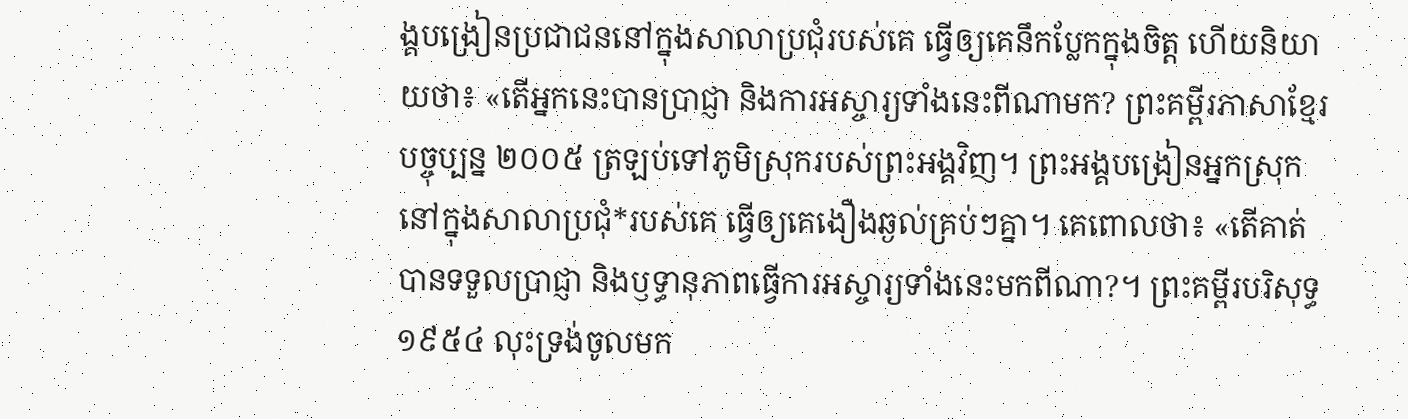ង្គបង្រៀនប្រជាជននៅក្នុងសាលាប្រជុំរបស់គេ ធ្វើឲ្យគេនឹកប្លែកក្នុងចិត្ត ហើយនិយាយថា៖ «តើអ្នកនេះបានប្រាជ្ញា និងការអស្ចារ្យទាំងនេះពីណាមក? ព្រះគម្ពីរភាសាខ្មែរបច្ចុប្បន្ន ២០០៥ ត្រឡប់ទៅភូមិស្រុករបស់ព្រះអង្គវិញ។ ព្រះអង្គបង្រៀនអ្នកស្រុកនៅក្នុងសាលាប្រជុំ*របស់គេ ធ្វើឲ្យគេងឿងឆ្ងល់គ្រប់ៗគ្នា។ គេពោលថា៖ «តើគាត់បានទទួលប្រាជ្ញា និងឫទ្ធានុភាពធ្វើការអស្ចារ្យទាំងនេះមកពីណា?។ ព្រះគម្ពីរបរិសុទ្ធ ១៩៥៤ លុះទ្រង់ចូលមក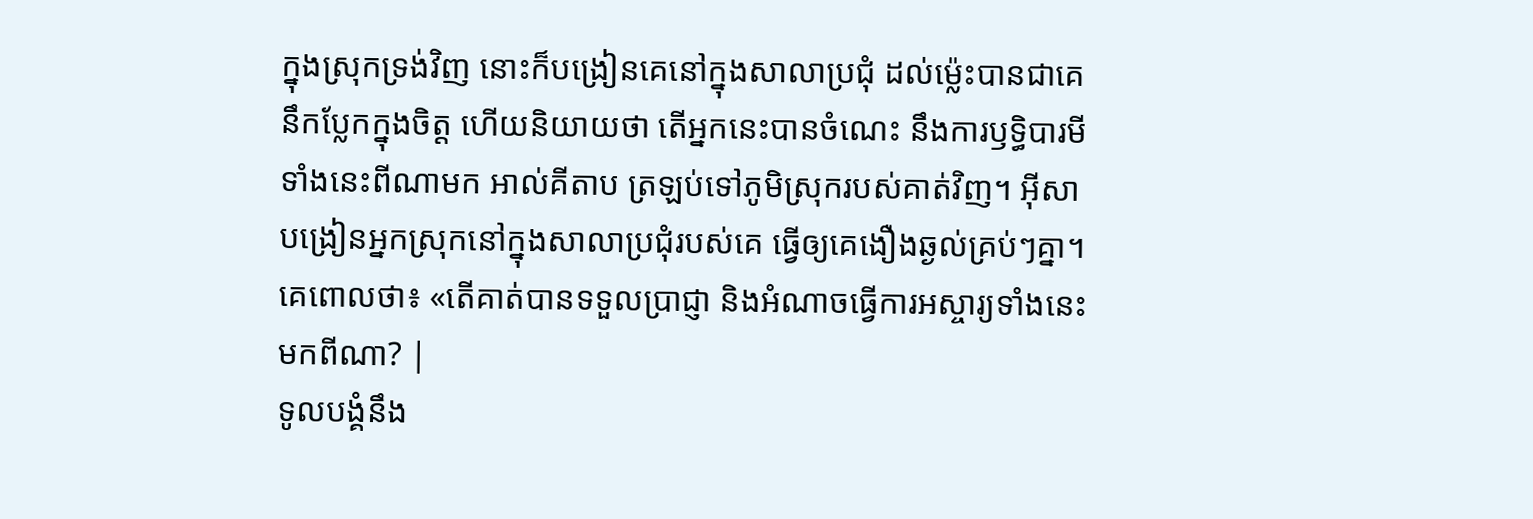ក្នុងស្រុកទ្រង់វិញ នោះក៏បង្រៀនគេនៅក្នុងសាលាប្រជុំ ដល់ម៉្លេះបានជាគេនឹកប្លែកក្នុងចិត្ត ហើយនិយាយថា តើអ្នកនេះបានចំណេះ នឹងការឫទ្ធិបារមីទាំងនេះពីណាមក អាល់គីតាប ត្រឡប់ទៅភូមិស្រុករបស់គាត់វិញ។ អ៊ីសាបង្រៀនអ្នកស្រុកនៅក្នុងសាលាប្រជុំរបស់គេ ធ្វើឲ្យគេងឿងឆ្ងល់គ្រប់ៗគ្នា។ គេពោលថា៖ «តើគាត់បានទទួលប្រាជ្ញា និងអំណាចធ្វើការអស្ចារ្យទាំងនេះមកពីណា? |
ទូលបង្គំនឹង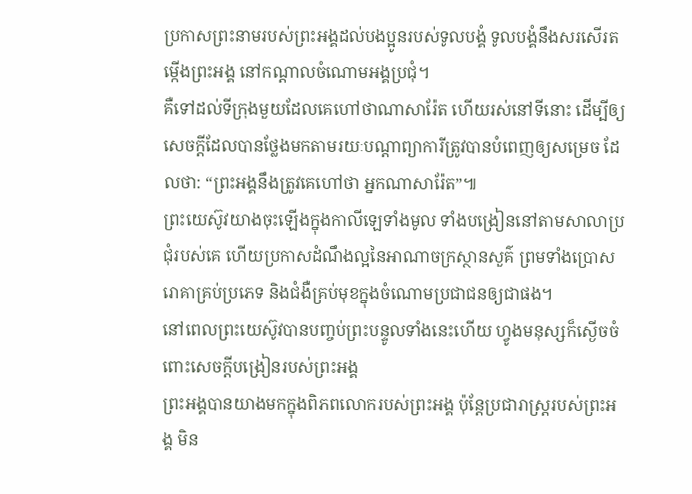ប្រកាសព្រះនាមរបស់ព្រះអង្គដល់បងប្អូនរបស់ទូលបង្គំ ទូលបង្គំនឹងសរសើរតម្កើងព្រះអង្គ នៅកណ្ដាលចំណោមអង្គប្រជុំ។
គឺទៅដល់ទីក្រុងមួយដែលគេហៅថាណាសារ៉ែត ហើយរស់នៅទីនោះ ដើម្បីឲ្យសេចក្ដីដែលបានថ្លែងមកតាមរយៈបណ្ដាព្យាការីត្រូវបានបំពេញឲ្យសម្រេច ដែលថា: “ព្រះអង្គនឹងត្រូវគេហៅថា អ្នកណាសារ៉ែត”៕
ព្រះយេស៊ូវយាងចុះឡើងក្នុងកាលីឡេទាំងមូល ទាំងបង្រៀននៅតាមសាលាប្រជុំរបស់គេ ហើយប្រកាសដំណឹងល្អនៃអាណាចក្រស្ថានសួគ៌ ព្រមទាំងប្រោសរោគាគ្រប់ប្រភេទ និងជំងឺគ្រប់មុខក្នុងចំណោមប្រជាជនឲ្យជាផង។
នៅពេលព្រះយេស៊ូវបានបញ្ចប់ព្រះបន្ទូលទាំងនេះហើយ ហ្វូងមនុស្សក៏ស្ងើចចំពោះសេចក្ដីបង្រៀនរបស់ព្រះអង្គ
ព្រះអង្គបានយាងមកក្នុងពិភពលោករបស់ព្រះអង្គ ប៉ុន្តែប្រជារាស្ត្ររបស់ព្រះអង្គ មិន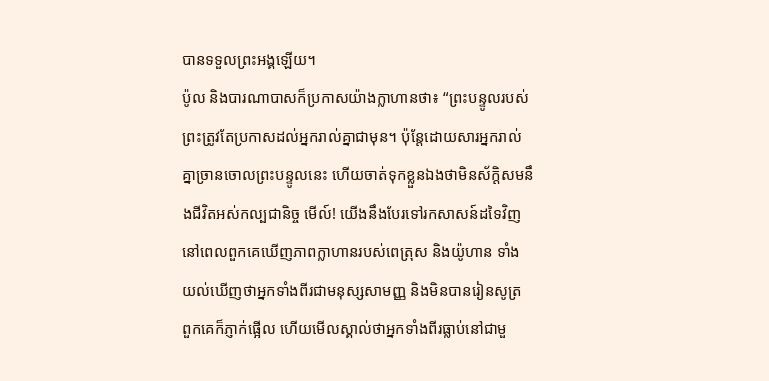បានទទួលព្រះអង្គឡើយ។
ប៉ូល និងបារណាបាសក៏ប្រកាសយ៉ាងក្លាហានថា៖ “ព្រះបន្ទូលរបស់ព្រះត្រូវតែប្រកាសដល់អ្នករាល់គ្នាជាមុន។ ប៉ុន្តែដោយសារអ្នករាល់គ្នាច្រានចោលព្រះបន្ទូលនេះ ហើយចាត់ទុកខ្លួនឯងថាមិនស័ក្ដិសមនឹងជីវិតអស់កល្បជានិច្ច មើល៍! យើងនឹងបែរទៅរកសាសន៍ដទៃវិញ
នៅពេលពួកគេឃើញភាពក្លាហានរបស់ពេត្រុស និងយ៉ូហាន ទាំងយល់ឃើញថាអ្នកទាំងពីរជាមនុស្សសាមញ្ញ និងមិនបានរៀនសូត្រ ពួកគេក៏ភ្ញាក់ផ្អើល ហើយមើលស្គាល់ថាអ្នកទាំងពីរធ្លាប់នៅជាមួ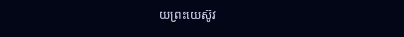យព្រះយេស៊ូវ